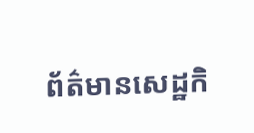ព័ត៌មានសេដ្ឋកិ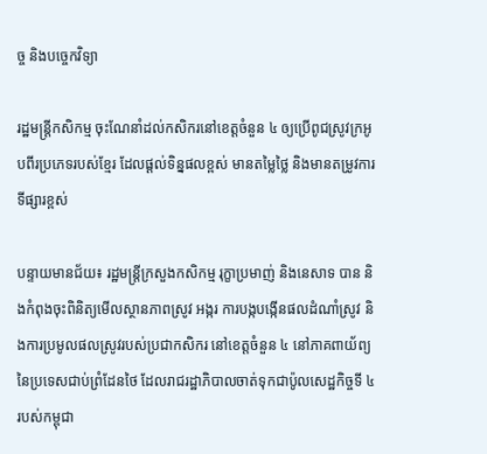ច្ច និងបច្ចេកវិទ្យា

រដ្ឋមន្ត្រីកសិកម្ម ចុះណែនាំដល់កសិករនៅខេត្តចំនួន ៤ ឲ្យប្រើពូជស្រូវក្រអូបពីរប្រភេទរបស់ខ្មែរ ដែលផ្តល់ទិន្នផលខ្ពស់ មានតម្លៃថ្លៃ និងមានតម្រូវការទីផ្សារខ្ពស់

បន្ទាយមានជ័យ៖ រដ្ឋមន្ត្រីក្រសួងកសិកម្ម រុក្ខាប្រមាញ់ និងនេសាទ បាន និងកំពុងចុះពិនិត្យមើលស្ថានភាពស្រូវ អង្ករ ការបង្កបង្កើនផលដំណាំស្រូវ និងការប្រមូលផលស្រូវរបស់ប្រជាកសិករ នៅខេត្តចំនួន ៤ នៅភាគពាយ័ព្យនៃប្រទេសជាប់ព្រំដែនថៃ ដែលរាជរដ្ឋាភិបាលចាត់ទុកជាប៉ូលសេដ្ឋកិច្ចទី ៤របស់កម្ពុជា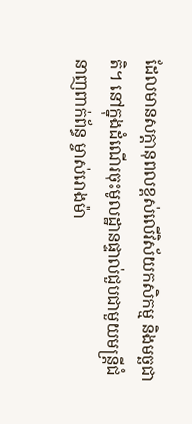ដែលមានសក្តានុពលខ្ពស់លើវិស័យកសិកម្ម និងមច្ឆជាតិ។ នៅក្នុងដំណើរចុះមូលដ្ឋានផ្ទាល់ជួបជាមួយមន្ត្រីជំនាញពាក់ព័ន្ធ ម្ចាស់រោងម៉ា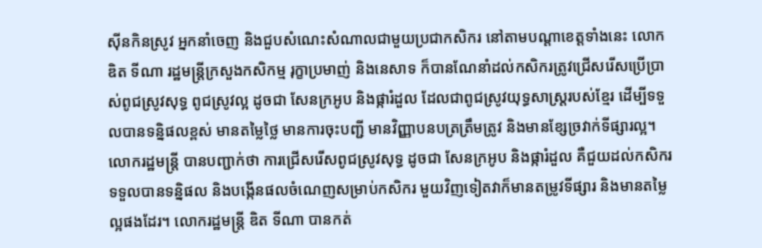ស៊ីនកិនស្រូវ អ្នកនាំចេញ និងជួបសំណេះសំណាលជាមួយប្រជាកសិករ នៅតាមបណ្តាខេត្តទាំងនេះ លោក ឌិត ទីណា រដ្ឋមន្ដ្រីក្រសួងកសិកម្ម រុក្ខាប្រមាញ់ និងនេសាទ ក៏បានណែនាំដល់កសិករត្រូវជ្រើសរើសប្រើប្រាស់ពូជស្រូវសុទ្ធ ពូជស្រូវល្អ ដូចជា សែនក្រអូប និងផ្ការំដួល ដែលជាពូជស្រូវយុទ្ធសាស្ត្ររបស់ខ្មែរ ដើម្បីទទួលបានទន្និផលខ្ពស់ មានតម្លៃថ្លៃ មានការចុះបញ្ជី មានវិញ្ញាបនបត្រត្រឹមត្រូវ និងមានខ្សែច្រវាក់ទីផ្សារល្អ។ លោករដ្ឋមន្ត្រី បានបញ្ជាក់ថា ការជ្រើសរើសពូជស្រូវសុទ្ធ ដូចជា សែនក្រអូប និងផ្ការំដួល គឺជួយដល់កសិករ ទទួលបានទន្និផល និងបង្កើនផលចំណេញសម្រាប់កសិករ មួយវិញទៀតវាក៏មានតម្រូវទីផ្សារ និងមានតម្លៃល្អផងដែរ។ លោករដ្ឋមន្ត្រី ឌិត ទីណា បានកត់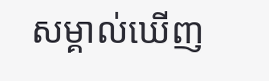សម្គាល់ឃើញ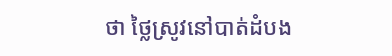ថា ថ្លៃស្រូវនៅបាត់ដំបង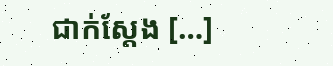ជាក់ស្តែង […]